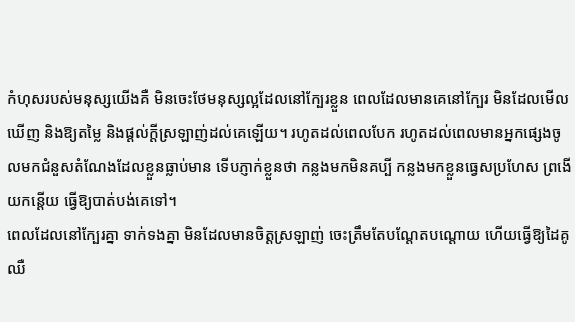កំហុសរបស់មនុស្សយើងគឺ មិនចេះថែមនុស្សល្អដែលនៅក្បែរខ្លួន ពេលដែលមានគេនៅក្បែរ មិនដែលមើលឃើញ និងឱ្យតម្លៃ និងផ្ដល់ក្ដីស្រឡាញ់ដល់គេឡើយ។ រហូតដល់ពេលបែក រហូតដល់ពេលមានអ្នកផ្សេងចូលមកជំនួសតំណែងដែលខ្លួនធ្លាប់មាន ទើបភ្ញាក់ខ្លួនថា កន្លងមកមិនគប្បី កន្លងមកខ្លួនធ្វេសប្រហែស ព្រងើយកន្តើយ ធ្វើឱ្យបាត់បង់គេទៅ។
ពេលដែលនៅក្បែរគ្នា ទាក់ទងគ្នា មិនដែលមានចិត្តស្រឡាញ់ ចេះត្រឹមតែបណ្ដែតបណ្ដោយ ហើយធ្វើឱ្យដៃគូឈឺ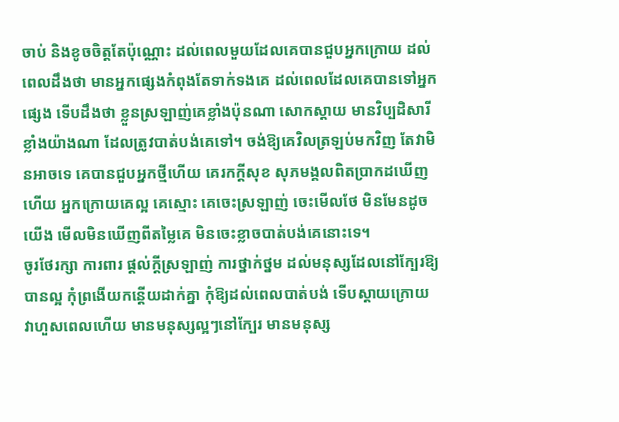ចាប់ និងខូចចិត្តតែប៉ុណ្ណោះ ដល់ពេលមួយដែលគេបានជួបអ្នកក្រោយ ដល់ពេលដឹងថា មានអ្នកផ្សេងកំពុងតែទាក់ទងគេ ដល់ពេលដែលគេបានទៅអ្នកផ្សេង ទើបដឹងថា ខ្លួនស្រឡាញ់គេខ្លាំងប៉ុនណា សោកស្ដាយ មានវិប្បដិសារីខ្លាំងយ៉ាងណា ដែលត្រូវបាត់បង់គេទៅ។ ចង់ឱ្យគេវិលត្រឡប់មកវិញ តែវាមិនអាចទេ គេបានជួបអ្នកថ្មីហើយ គេរកក្ដីសុខ សុភមង្គលពិតប្រាកដឃើញហើយ អ្នកក្រោយគេល្អ គេស្មោះ គេចេះស្រឡាញ់ ចេះមើលថែ មិនមែនដូចយើង មើលមិនឃើញពីតម្លៃគេ មិនចេះខ្លាចបាត់បង់គេនោះទេ។
ចូរថែរក្សា ការពារ ផ្ដល់ក្ដីស្រឡាញ់ ការថ្នាក់ថ្នម ដល់មនុស្សដែលនៅក្បែរឱ្យបានល្អ កុំព្រងើយកន្តើយដាក់គ្នា កុំឱ្យដល់ពេលបាត់បង់ ទើបស្ដាយក្រោយ វាហួសពេលហើយ មានមនុស្សល្អៗនៅក្បែរ មានមនុស្ស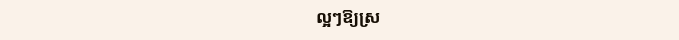ល្អៗឱ្យស្រ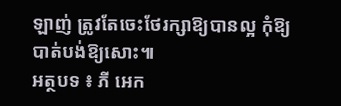ឡាញ់ ត្រូវតែចេះថែរក្សាឱ្យបានល្អ កុំឱ្យបាត់បង់ឱ្យសោះ៕
អត្ថបទ ៖ ភី អេក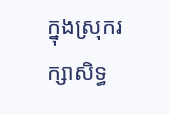ក្នុងស្រុករក្សាសិទ្ធ